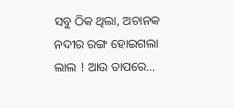ସବୁ ଠିକ ଥିଲା, ଅଚାନକ ନଦୀର ରଙ୍ଗ ହୋଇଗଲା ଲାଲ ! ଆଉ ତାପରେ…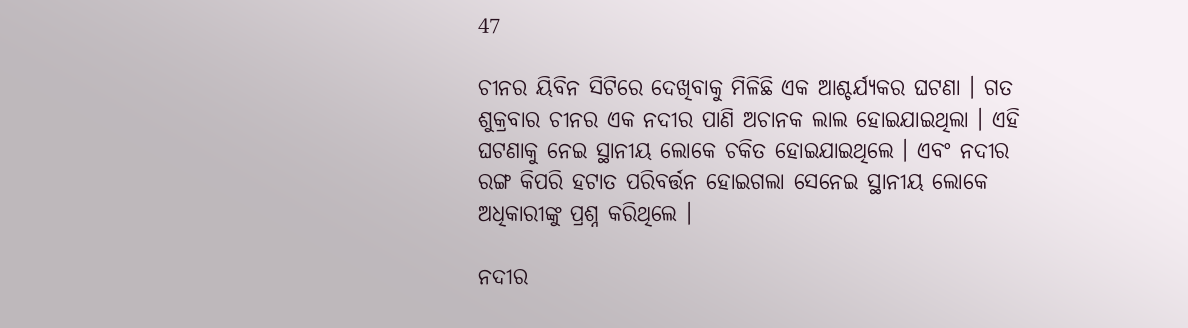47

ଚୀନର ୟିବିନ ସିଟିରେ ଦେଖିବାକୁ ମିଳିଛି ଏକ ଆଶ୍ଚର୍ଯ୍ୟକର ଘଟଣା । ଗତ ଶୁକ୍ରବାର ଚୀନର ଏକ ନଦୀର ପାଣି ଅଚାନକ ଲାଲ ହୋଇଯାଇଥିଲା । ଏହି ଘଟଣାକୁ ନେଇ ସ୍ଥାନୀୟ ଲୋକେ ଚକିତ ହୋଇଯାଇଥିଲେ । ଏବଂ ନଦୀର ରଙ୍ଗ କିପରି ହଟାତ ପରିବର୍ତ୍ତନ ହୋଇଗଲା ସେନେଇ ସ୍ଥାନୀୟ ଲୋକେ ଅଧିକାରୀଙ୍କୁ ପ୍ରଶ୍ନ କରିଥିଲେ ।

ନଦୀର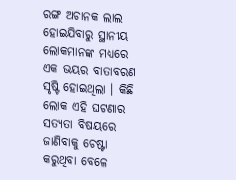ରଙ୍ଗ ଅଚାନକ ଲାଲ ହୋଇଯିବାରୁ ସ୍ଥାନୀୟ ଲୋକମାନଙ୍କ ମଧ୍ୟରେ ଏକ ଭୟର ବାତାବରଣ ସୃଷ୍ଟି ହୋଇଥିଲା । କିଛି ଲୋକ ଏହି ଘଟଣାର ସତ୍ୟତା ବିଷୟରେ ଜାଣିବାକୁ ଚେଷ୍ଟା କରୁଥିବା ବେଳେ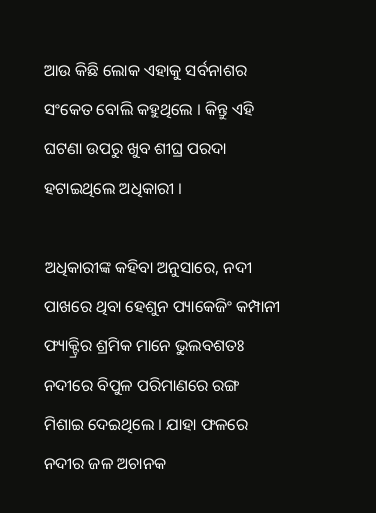ଆଉ କିଛି ଲୋକ ଏହାକୁ ସର୍ବନାଶର ସଂକେତ ବୋଲି କହୁଥିଲେ । କିନ୍ତୁ ଏହି ଘଟଣା ଉପରୁ ଖୁବ ଶୀଘ୍ର ପରଦା ହଟାଇଥିଲେ ଅଧିକାରୀ ।

ଅଧିକାରୀଙ୍କ କହିବା ଅନୁସାରେ, ନଦୀ ପାଖରେ ଥିବା ହେଶୁନ ପ୍ୟାକେଜିଂ କମ୍ପାନୀ ଫ୍ୟାକ୍ଟ୍ରିର ଶ୍ରମିକ ମାନେ ଭୁଲବଶତଃ ନଦୀରେ ବିପୁଳ ପରିମାଣରେ ରଙ୍ଗ ମିଶାଇ ଦେଇଥିଲେ । ଯାହା ଫଳରେ ନଦୀର ଜଳ ଅଚାନକ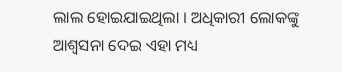ଲାଲ ହୋଇଯାଇଥିଲା । ଅଧିକାରୀ ଲୋକଙ୍କୁ ଆଶ୍ୱସନା ଦେଇ ଏହା ମଧ୍ୟ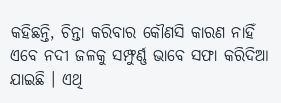କହିଛନ୍ତି, ଚିନ୍ତା କରିବାର କୌଣସି କାରଣ ନାହିଁ ଏବେ ନଦୀ ଜଳକୁ ସମ୍ଫୁର୍ଣ୍ଣ ଭାବେ ସଫା କରିଦିଆ ଯାଇଛି । ଏଥି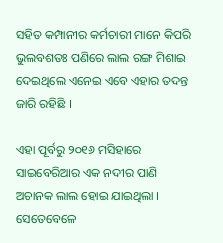ସହିତ କମ୍ପାନୀର କର୍ମଚାରୀ ମାନେ କିପରି ଭୁଲବଶତଃ ପଣିରେ ଲାଲ ରଙ୍ଗ ମିଶାଇ ଦେଇଥିଲେ ଏନେଇ ଏବେ ଏହାର ତଦନ୍ତ ଜାରି ରହିଛି ।

ଏହା ପୂର୍ବରୁ ୨୦୧୬ ମସିହାରେ ସାଇବେରିଆର ଏକ ନଦୀର ପାଣି ଅଚାନକ ଲାଲ ହୋଇ ଯାଇଥିଲା । ସେତେବେଳେ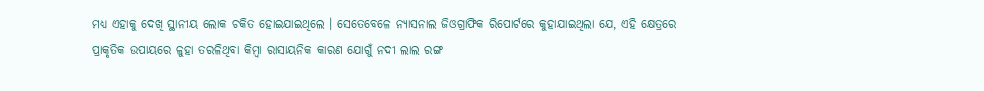ମଧ୍ୟ ଏହାକୁ ଦେଖି ସ୍ଥାନୀୟ ଲୋକ ଚକିତ ହୋଇଯାଇଥିଲେ । ସେତେବେଳେ ନ୍ୟାସନାଲ ଜିଓଗ୍ରାଫିକ ରିପୋର୍ଟରେ କୁହାଯାଇଥିଲା ଯେ, ଏହି କ୍ଷେତ୍ରରେ ପ୍ରାକୃତିକ ଉପାୟରେ ଳୁହା ତରଳିଥିବା କିମ୍ବା ରାସାୟନିକ କାରଣ ଯୋଗୁଁ ନଦୀ ଲାଲ ରଙ୍ଗ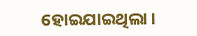ହୋଇଯାଇଥିଲା ।